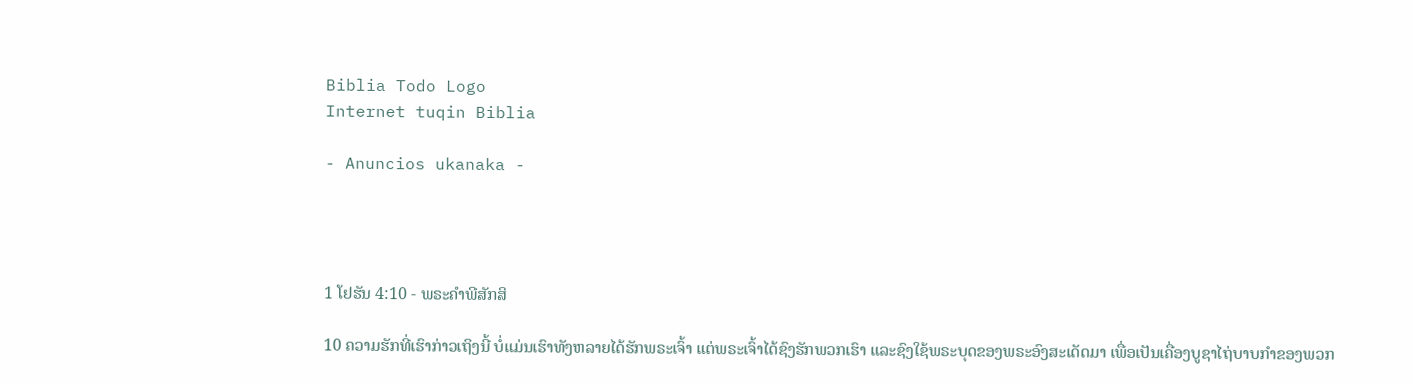Biblia Todo Logo
Internet tuqin Biblia

- Anuncios ukanaka -




1 ໂຢຮັນ 4:10 - ພຣະຄຳພີສັກສິ

10 ຄວາມຮັກທີ່ເຮົາກ່າວເຖິງນີ້ ບໍ່ແມ່ນເຮົາທັງຫລາຍໄດ້ຮັກພຣະເຈົ້າ ແຕ່ພຣະເຈົ້າໄດ້ຊົງຮັກພວກເຮົາ ແລະຊົງໃຊ້ພຣະບຸດຂອງພຣະອົງສະເດັດມາ ເພື່ອເປັນເຄື່ອງບູຊາໄຖ່ບາບກຳຂອງພວກ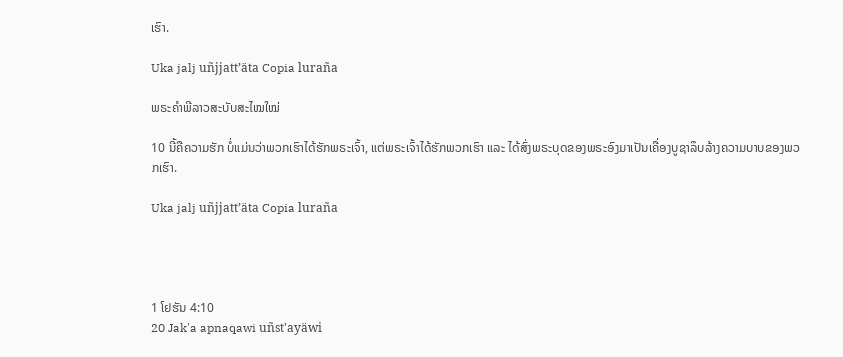ເຮົາ.

Uka jalj uñjjattʼäta Copia luraña

ພຣະຄຳພີລາວສະບັບສະໄໝໃໝ່

10 ນີ້ຄືຄວາມຮັກ ບໍ່ແມ່ນວ່າພວກເຮົາໄດ້ຮັກພຣະເຈົ້າ, ແຕ່ພຣະເຈົ້າໄດ້ຮັກພວກເຮົາ ແລະ ໄດ້ສົ່ງພຣະບຸດຂອງພຣະອົງມາເປັນເຄື່ອງບູຊາລຶບລ້າງຄວາມບາບຂອງພວກເຮົາ.

Uka jalj uñjjattʼäta Copia luraña




1 ໂຢຮັນ 4:10
20 Jak'a apnaqawi uñst'ayäwi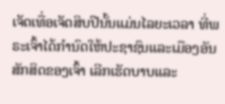ເຈັດເທື່ອເຈັດສິບປີນັ້ນແມ່ນໄລຍະເວລາ ທີ່ພຣະເຈົ້າໄດ້ກຳນົດໃຫ້ປະຊາຊົນແລະເມືອງອັນສັກສິດຂອງເຈົ້າ ເລີກເຮັດບາບແລະ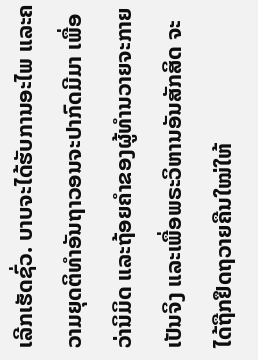ເລີກເຮັດຊົ່ວ. ບາບຈະໄດ້ຮັບການອະໄພ ແລະຄວາມຍຸດຕິທຳອັນຖາວອນຈະປາກົດມີມາ ເພື່ອວ່ານິມິດ ແລະຖ້ອຍຄຳຂອງຜູ້ທຳນວາຍຈະກາຍເປັນຈິງ ແລະເພື່ອພຣະວິຫານອັນສັກສິດ ຈະໄດ້ຖືກຢຶດຖວາຍຄືນໃໝ່ໃຫ້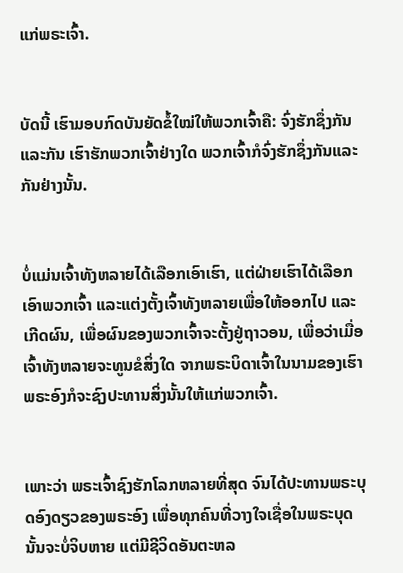ແກ່ພຣະເຈົ້າ.


ບັດນີ້ ເຮົາມອບກົດບັນຍັດຂໍ້ໃໝ່ໃຫ້ພວກເຈົ້າຄື: ຈົ່ງຮັກຊຶ່ງກັນແລະກັນ ເຮົາຮັກພວກເຈົ້າຢ່າງໃດ ພວກເຈົ້າກໍຈົ່ງຮັກຊຶ່ງກັນແລະກັນຢ່າງນັ້ນ.


ບໍ່ແມ່ນເຈົ້າທັງຫລາຍໄດ້ເລືອກເອົາເຮົາ, ແຕ່ຝ່າຍເຮົາໄດ້ເລືອກເອົາພວກເຈົ້າ ແລະແຕ່ງຕັ້ງເຈົ້າທັງຫລາຍເພື່ອໃຫ້ອອກໄປ ແລະເກີດຜົນ, ເພື່ອຜົນຂອງພວກເຈົ້າຈະຕັ້ງຢູ່ຖາວອນ, ເພື່ອວ່າເມື່ອເຈົ້າທັງຫລາຍຈະທູນຂໍສິ່ງໃດ ຈາກພຣະບິດາເຈົ້າໃນນາມຂອງເຮົາ ພຣະອົງກໍຈະຊົງປະທານສິ່ງນັ້ນໃຫ້ແກ່ພວກເຈົ້າ.


ເພາະວ່າ ພຣະເຈົ້າຊົງຮັກໂລກຫລາຍທີ່ສຸດ ຈົນໄດ້ປະທານພຣະບຸດອົງດຽວຂອງພຣະອົງ ເພື່ອທຸກຄົນທີ່ວາງໃຈເຊື່ອໃນພຣະບຸດນັ້ນຈະບໍ່ຈິບຫາຍ ແຕ່ມີຊີວິດອັນຕະຫລ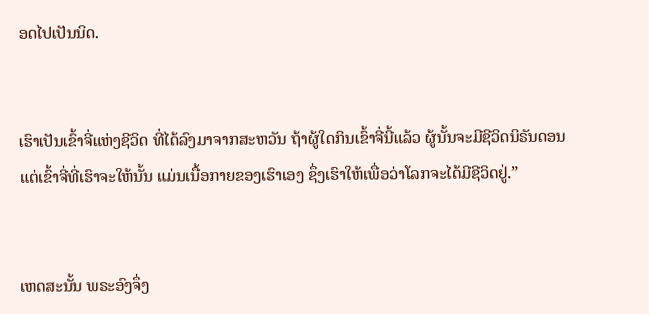ອດໄປເປັນນິດ.


ເຮົາເປັນເຂົ້າຈີ່ແຫ່ງຊີວິດ ທີ່ໄດ້ລົງມາຈາກສະຫວັນ ຖ້າຜູ້ໃດກິນເຂົ້າຈີ່ນີ້ແລ້ວ ຜູ້ນັ້ນຈະມີຊີວິດນິຣັນດອນ ແຕ່ເຂົ້າຈີ່ທີ່ເຮົາຈະໃຫ້ນັ້ນ ແມ່ນເນື້ອກາຍຂອງເຮົາເອງ ຊຶ່ງເຮົາໃຫ້ເພື່ອວ່າໂລກຈະໄດ້ມີຊີວິດຢູ່.”


ເຫດສະນັ້ນ ພຣະອົງຈຶ່ງ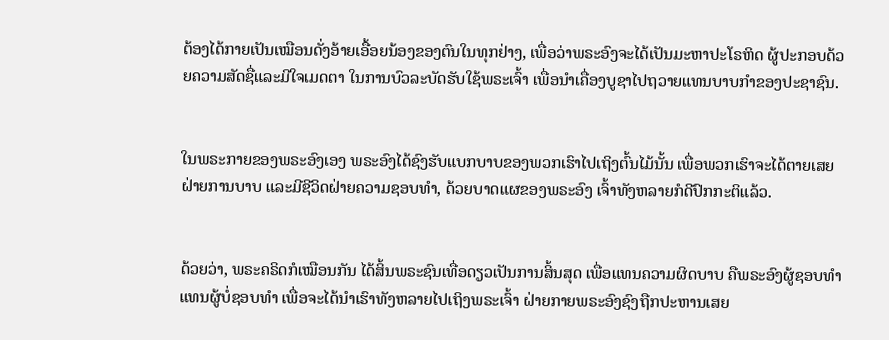ຕ້ອງໄດ້ກາຍເປັນເໝືອນດັ່ງອ້າຍເອື້ອຍນ້ອງຂອງຕົນໃນທຸກຢ່າງ, ເພື່ອວ່າພຣະອົງຈະໄດ້ເປັນມະຫາປະໂຣຫິດ ຜູ້ປະກອບດ້ວຍຄວາມສັດຊື່ແລະມີໃຈເມດຕາ ໃນການບົວລະບັດຮັບໃຊ້ພຣະເຈົ້າ ເພື່ອນຳເຄື່ອງບູຊາໄປຖວາຍແທນບາບກຳຂອງປະຊາຊົນ.


ໃນພຣະກາຍຂອງພຣະອົງເອງ ພຣະອົງໄດ້ຊົງຮັບແບກບາບຂອງພວກເຮົາໄປເຖິງຕົ້ນໄມ້ນັ້ນ ເພື່ອພວກເຮົາຈະໄດ້ຕາຍເສຍຝ່າຍການບາບ ແລະມີຊີວິດຝ່າຍຄວາມຊອບທຳ, ດ້ວຍບາດແຜຂອງພຣະອົງ ເຈົ້າທັງຫລາຍກໍດີປົກກະຕິແລ້ວ.


ດ້ວຍວ່າ, ພຣະຄຣິດກໍເໝືອນກັນ ໄດ້ສິ້ນພຣະຊົນເທື່ອດຽວເປັນການສິ້ນສຸດ ເພື່ອແທນຄວາມຜິດບາບ ຄືພຣະອົງຜູ້ຊອບທຳ ແທນຜູ້ບໍ່ຊອບທຳ ເພື່ອຈະໄດ້ນຳເຮົາທັງຫລາຍໄປເຖິງພຣະເຈົ້າ ຝ່າຍກາຍພຣະອົງຊົງຖືກປະຫານເສຍ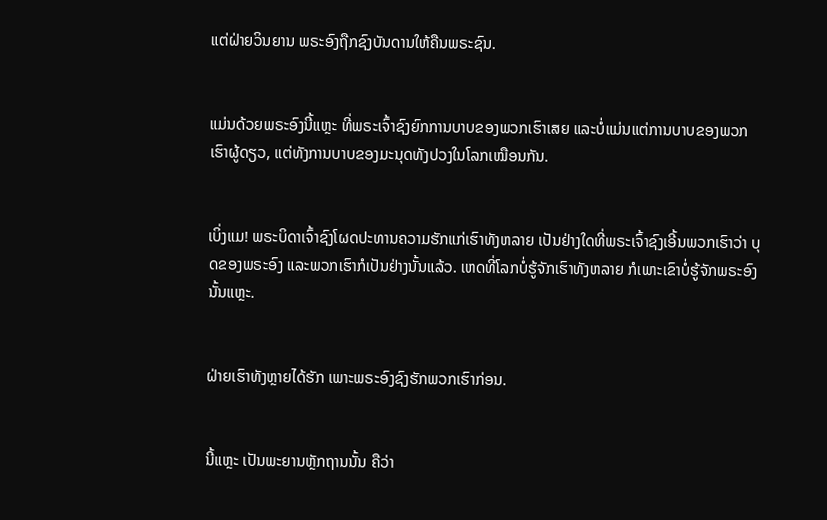ແຕ່ຝ່າຍວິນຍານ ພຣະອົງຖືກຊົງບັນດານໃຫ້ຄືນພຣະຊົນ.


ແມ່ນດ້ວຍພຣະອົງນີ້ແຫຼະ ທີ່ພຣະເຈົ້າຊົງຍົກການບາບຂອງພວກເຮົາເສຍ ແລະບໍ່ແມ່ນແຕ່ການບາບຂອງພວກເຮົາຜູ້ດຽວ, ແຕ່ທັງການບາບຂອງມະນຸດທັງປວງໃນໂລກເໝືອນກັນ.


ເບິ່ງແມ! ພຣະບິດາເຈົ້າຊົງໂຜດປະທານຄວາມຮັກແກ່ເຮົາທັງຫລາຍ ເປັນຢ່າງໃດທີ່ພຣະເຈົ້າຊົງເອີ້ນພວກເຮົາວ່າ ບຸດຂອງພຣະອົງ ແລະພວກເຮົາກໍເປັນຢ່າງນັ້ນແລ້ວ. ເຫດທີ່ໂລກບໍ່ຮູ້ຈັກເຮົາທັງຫລາຍ ກໍເພາະເຂົາບໍ່ຮູ້ຈັກພຣະອົງນັ້ນແຫຼະ.


ຝ່າຍເຮົາທັງຫຼາຍໄດ້ຮັກ ເພາະພຣະອົງຊົງຮັກພວກເຮົາກ່ອນ.


ນີ້ແຫຼະ ເປັນພະຍານຫຼັກຖານນັ້ນ ຄືວ່າ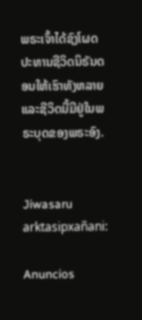ພຣະເຈົ້າໄດ້ຊົງໂຜດປະທານຊີວິດນິຣັນດອນໃຫ້ເຮົາທັງຫລາຍ ແລະຊີວິດນີ້ມີຢູ່ໃນພຣະບຸດຂອງພຣະອົງ.


Jiwasaru arktasipxañani:

Anuncios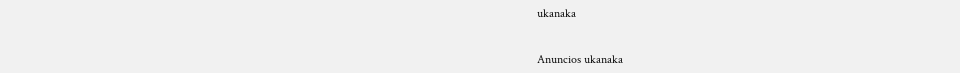ukanaka


Anuncios ukanaka